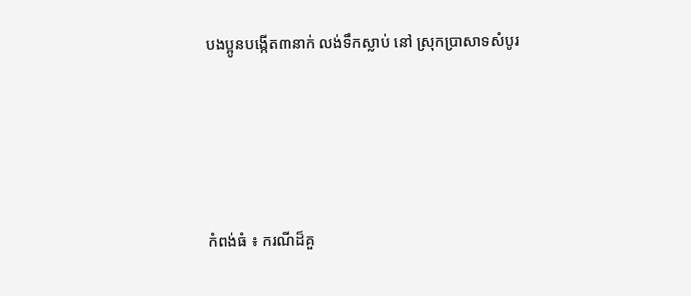បងប្អូនបង្កើត៣នាក់ លង់ទឹកស្លាប់ នៅ ស្រុកប្រាសាទសំបូរ




កំពង់ធំ ៖ ករណីដ៏គួ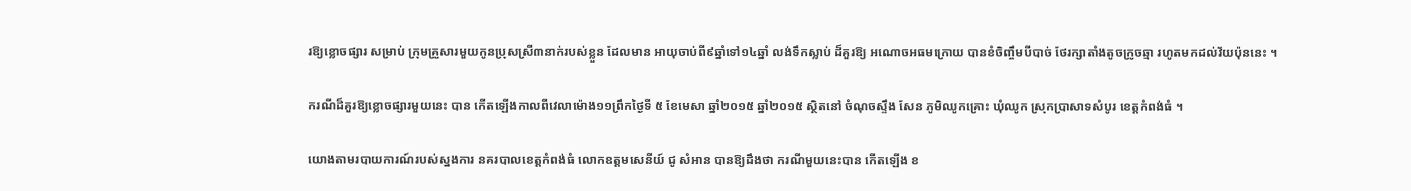រឱ្យខ្លោចផ្សារ សម្រាប់ ក្រុមគ្រួសារមួយកូនប្រុសស្រី៣នាក់របស់ខ្លួន ដែលមាន អាយុចាប់ពី៩ឆ្នាំទៅ១៤ឆ្នាំ លង់ទឹកស្លាប់ ដ៏គួរឱ្យ អណោចអធមក្រោយ បានខំចិញ្ចឹមបីបាច់ ថែរក្សាតាំងតូចក្រូចឆ្មា រហូតមកដល់វ័យប៉ុននេះ ។

ករណីដ៏គួរឱ្យខ្លោចផ្សារមួយនេះ បាន កើតឡើងកាលពីវេលាម៉ោង១១ព្រឹកថ្ងៃទី ៥ ខែមេសា ឆ្នាំ២០១៥ ឆ្នាំ២០១៥ ស្ថិតនៅ ចំណុចស្ទឹង សែន ភូមិឈូកគ្រោះ ឃុំឈូក ស្រុកប្រាសាទសំបូរ ខេត្ដកំពង់ធំ ។

យោងតាមរបាយការណ៍របស់ស្នងការ នគរបាលខេត្ដកំពង់ធំ លោកឧត្ដមសេនីយ៍ ជូ សំអាន បានឱ្យដឹងថា ករណីមួយនេះបាន កើតឡើង ខ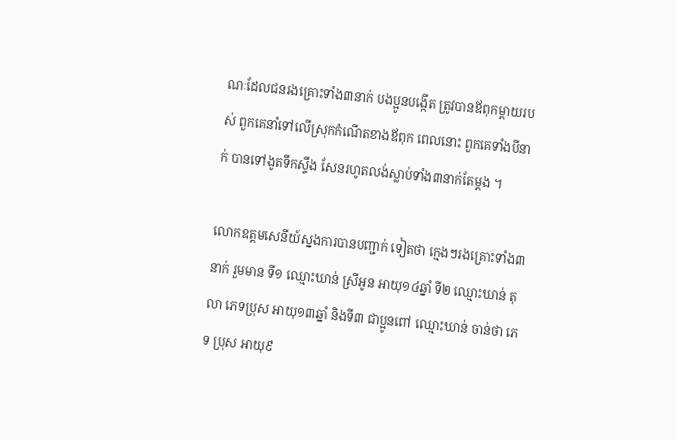ណៈដែលជនរងគ្រោះទាំង៣នាក់ បងប្អូនបង្កើត ត្រូវបានឪពុកម្ដាយរបស់ ពួកគេនាំទៅលើស្រុកកំណើតខាងឪពុក ពេលនោះ ពួកគេទាំងបីនាក់ បានទៅងូតទឹកស្ទឹង សែនរហូតលង់ស្លាប់ទាំង៣នាក់តែម្ដង ។

លោកឧត្ដមសេនីយ៍ស្នងការបានបញ្ជាក់ ទៀតថា ក្មេងៗរងគ្រោះទាំង៣នាក់ រួមមាន ទី១ ឈ្មោះឃាន់ ស្រីអូន អាយុ១៤ឆ្នាំ ទី២ ឈ្មោះឃាន់ តុលា ភេទប្រុស អាយុ១៣ឆ្នាំ និងទី៣ ជាប្អូនពៅ ឈ្មោះឃាន់ ចាន់ថា ភេទ ប្រុស អាយុ៩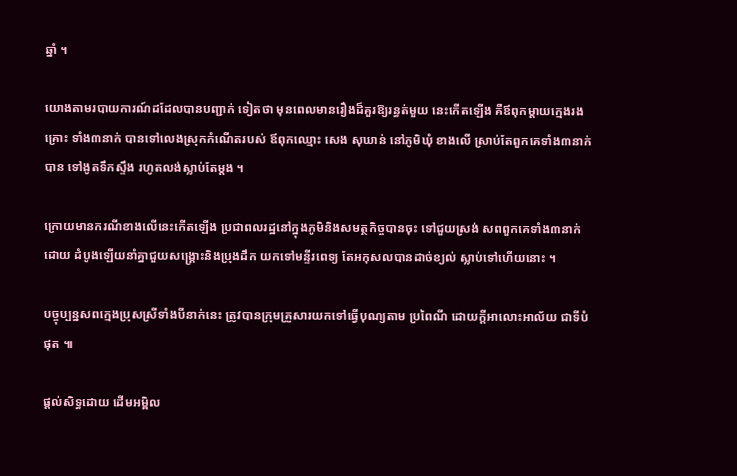ឆ្នាំ ។

យោងតាមរបាយការណ៍ដដែលបានបញ្ជាក់ ទៀតថា មុនពេលមានរឿងដ៏គួរឱ្យរន្ធត់មួយ នេះកើតឡើង គឺឪពុកម្ដាយក្មេងរងគ្រោះ ទាំង៣នាក់ បានទៅលេងស្រុកកំណើតរបស់ ឪពុកឈ្មោះ សេង សុឃាន់ នៅភូមិឃុំ ខាងលើ ស្រាប់តែពួកគេទាំង៣នាក់ បាន ទៅងូតទឹកស្ទឹង រហូតលង់ស្លាប់តែម្ដង ។

ក្រោយមានករណីខាងលើនេះកើតឡើង ប្រជាពលរដ្ឋនៅក្នុងភូមិនិងសមត្ថកិច្ចបានចុះ ទៅជួយស្រង់ សពពួកគេទាំង៣នាក់ ដោយ ដំបូងឡើយនាំគ្នាជួយសង្គ្រោះនិងប្រុងដឹក យកទៅមន្ទីរពេទ្យ តែអកុសលបានដាច់ខ្យល់ ស្លាប់ទៅហើយនោះ ។

បច្ចុប្បន្នសពក្មេងប្រុសស្រីទាំងបីនាក់នេះ ត្រូវបានក្រុមគ្រួសារយកទៅធ្វើបុណ្យតាម ប្រពៃណី ដោយក្ដីអាលោះអាល័យ ជាទីបំផុត ៕

ផ្តល់សិទ្ធដោយ ដើមអម្ពិល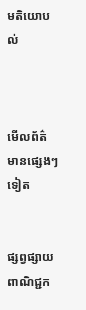មតិយោបល់



មើលព័ត៌មានផ្សេងៗទៀត


ផ្សព្វផ្សាយពាណិជ្ជក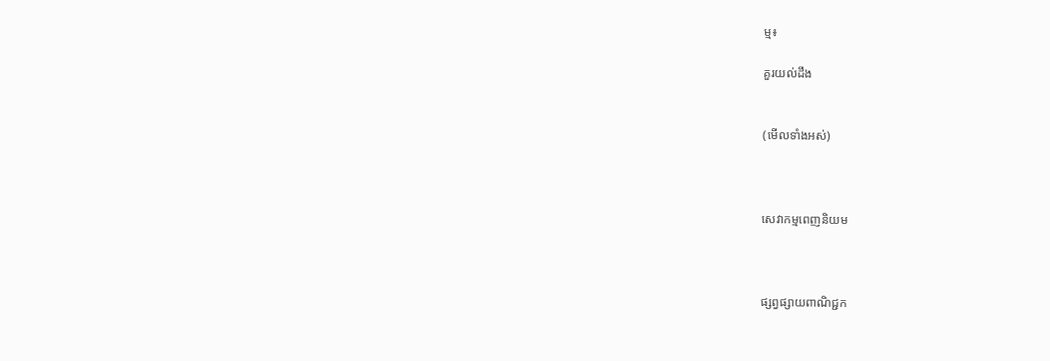ម្ម៖

គួរយល់ដឹង


(មើលទាំងអស់)



សេវាកម្មពេញនិយម



ផ្សព្វផ្សាយពាណិជ្ជក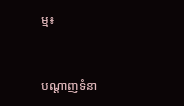ម្ម៖


បណ្តាញទំនា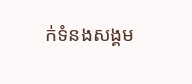ក់ទំនងសង្គម